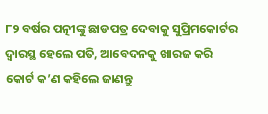୮୨ ବର୍ଷର ପତ୍ନୀଙ୍କୁ ଛାଡପତ୍ର ଦେବାକୁ ସୁପ୍ରିମକୋର୍ଟର ଦ୍ୱାରସ୍ଥ ହେଲେ ପତି, ଆବେଦନକୁ ଖାରଜ କରି କୋର୍ଟ କ’ଣ କହିଲେ ଜାଣନ୍ତୁ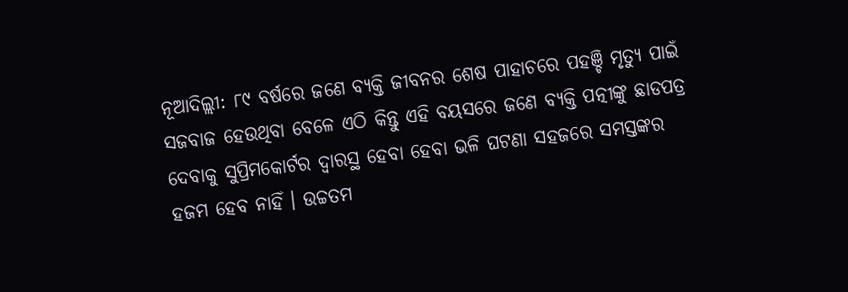ନୂଆଦିଲ୍ଲୀ: ୮୯ ବର୍ଷରେ ଜଣେ ବ୍ୟକ୍ତି ଜୀବନର ଶେଷ ପାହାଚରେ ପହଞ୍ଚି ମୃତ୍ୟୁ ପାଇଁ ସଜବାଜ ହେଉଥିବା ବେଳେ ଏଠି କିନ୍ତୁ ଏହି ବୟସରେ ଜଣେ ବ୍ୟକ୍ତି ପତ୍ନୀଙ୍କୁ ଛାଡପତ୍ର ଦେବାକୁ ସୁପ୍ରିମକୋର୍ଟର ଦ୍ୱାରସ୍ଥ ହେବା ହେବା ଭଳି ଘଟଣା ସହଜରେ ସମସ୍ତଙ୍କର ହଜମ ହେବ ନାହିଁ । ଉଚ୍ଚତମ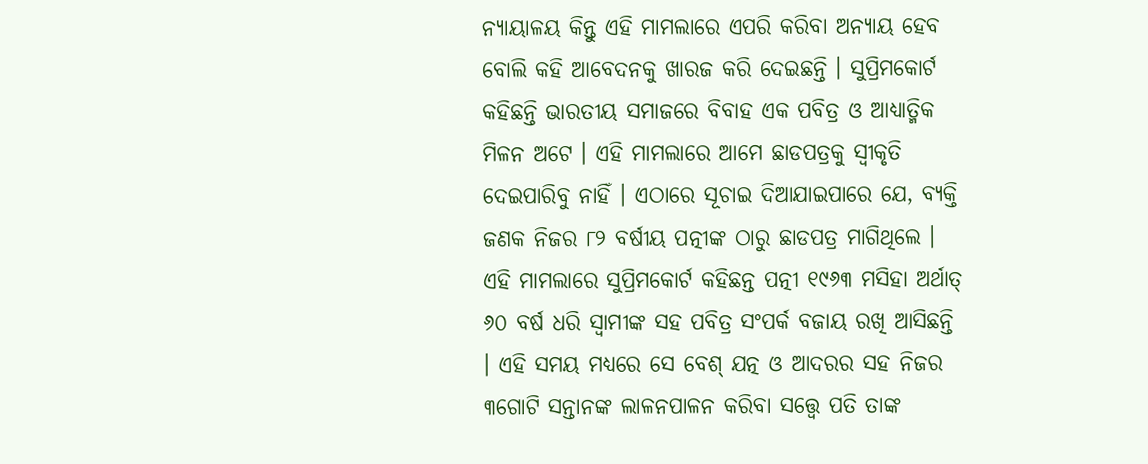ନ୍ୟାୟାଳୟ କିନ୍ତୁ ଏହି ମାମଲାରେ ଏପରି କରିବା ଅନ୍ୟାୟ ହେବ ବୋଲି କହି ଆବେଦନକୁ ଖାରଜ କରି ଦେଇଛନ୍ତି । ସୁପ୍ରିମକୋର୍ଟ କହିଛନ୍ତି ଭାରତୀୟ ସମାଜରେ ବିବାହ ଏକ ପବିତ୍ର ଓ ଆଧ୍ୟାତ୍ମିକ ମିଳନ ଅଟେ । ଏହି ମାମଲାରେ ଆମେ ଛାଡପତ୍ରକୁ ସ୍ୱୀକୃତି ଦେଇପାରିବୁ ନାହିଁ । ଏଠାରେ ସୂଚାଇ ଦିଆଯାଇପାରେ ଯେ, ବ୍ୟକ୍ତି ଜଣକ ନିଜର ୮୨ ବର୍ଷୀୟ ପତ୍ନୀଙ୍କ ଠାରୁ ଛାଡପତ୍ର ମାଗିଥିଲେ ।
ଏହି ମାମଲାରେ ସୁପ୍ରିମକୋର୍ଟ କହିଛନ୍ତ ପତ୍ନୀ ୧୯୬୩ ମସିହା ଅର୍ଥାତ୍ ୬୦ ବର୍ଷ ଧରି ସ୍ୱାମୀଙ୍କ ସହ ପବିତ୍ର ସଂପର୍କ ବଜାୟ ରଖି ଆସିଛନ୍ତି । ଏହି ସମୟ ମଧ୍ୟରେ ସେ ବେଶ୍ ଯତ୍ନ ଓ ଆଦରର ସହ ନିଜର ୩ଗୋଟି ସନ୍ତାନଙ୍କ ଲାଳନପାଳନ କରିବା ସତ୍ତ୍ୱେ ପତି ତାଙ୍କ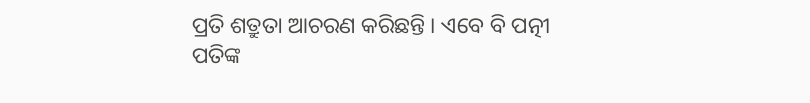ପ୍ରତି ଶତ୍ରୁତା ଆଚରଣ କରିଛନ୍ତି । ଏବେ ବି ପତ୍ନୀ ପତିଙ୍କ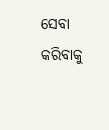ସେବା କରିବାକୁ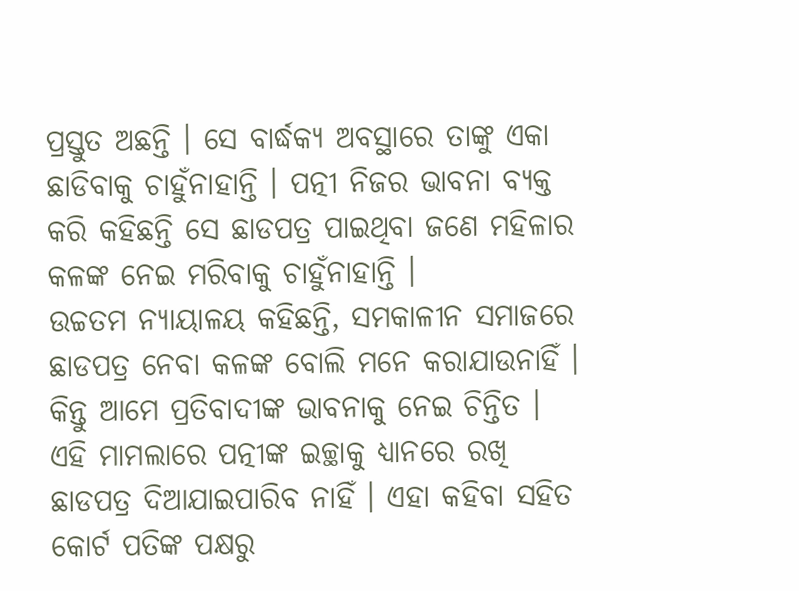ପ୍ରସ୍ତୁତ ଅଛନ୍ତି । ସେ ବାର୍ଦ୍ଧକ୍ୟ ଅବସ୍ଥାରେ ତାଙ୍କୁ ଏକା ଛାଡିବାକୁ ଚାହୁଁନାହାନ୍ତି । ପତ୍ନୀ ନିଜର ଭାବନା ବ୍ୟକ୍ତ କରି କହିଛନ୍ତି ସେ ଛାଡପତ୍ର ପାଇଥିବା ଜଣେ ମହିଳାର କଳଙ୍କ ନେଇ ମରିବାକୁ ଚାହୁଁନାହାନ୍ତି ।
ଉଚ୍ଚତମ ନ୍ୟାୟାଳୟ କହିଛନ୍ତି, ସମକାଳୀନ ସମାଜରେ ଛାଡପତ୍ର ନେବା କଳଙ୍କ ବୋଲି ମନେ କରାଯାଉନାହିଁ । କିନ୍ତୁ ଆମେ ପ୍ରତିବାଦୀଙ୍କ ଭାବନାକୁ ନେଇ ଚିନ୍ତିତ । ଏହି ମାମଲାରେ ପତ୍ନୀଙ୍କ ଇଚ୍ଛାକୁ ଧ୍ୟାନରେ ରଖି ଛାଡପତ୍ର ଦିଆଯାଇପାରିବ ନାହିଁ । ଏହା କହିବା ସହିତ କୋର୍ଟ ପତିଙ୍କ ପକ୍ଷରୁ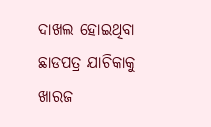ଦାଖଲ ହୋଇଥିବା ଛାଡପତ୍ର ଯାଚିକାକୁ ଖାରଜ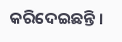କରିଦେଇଛନ୍ତି ।